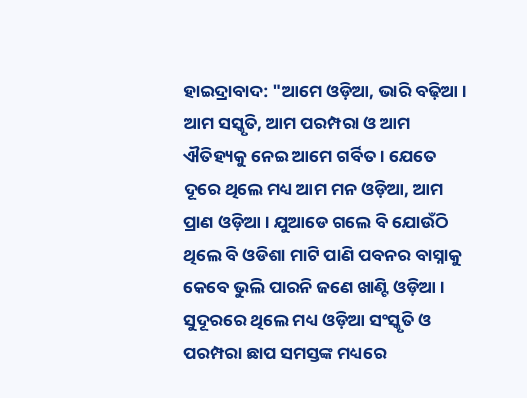ହାଇଦ୍ରାବାଦ: "ଆମେ ଓଡ଼ିଆ, ଭାରି ବଢ଼ିଆ । ଆମ ସସ୍କୃତି, ଆମ ପରମ୍ପରା ଓ ଆମ ଐତିହ୍ୟକୁ ନେଇ ଆମେ ଗର୍ବିତ । ଯେତେ ଦୂରେ ଥିଲେ ମଧ୍ୟ ଆମ ମନ ଓଡ଼ିଆ, ଆମ ପ୍ରାଣ ଓଡ଼ିଆ । ଯୁଆଡେ ଗଲେ ବି ଯୋଉଁଠି ଥିଲେ ବି ଓଡିଶା ମାଟି ପାଣି ପବନର ବାସ୍ନାକୁ କେବେ ଭୁଲି ପାରନି ଜଣେ ଖାଣ୍ଟି ଓଡ଼ିଆ । ସୁଦୂରରେ ଥିଲେ ମଧ୍ୟ ଓଡ଼ିଆ ସଂସ୍କୃତି ଓ ପରମ୍ପରା ଛାପ ସମସ୍ତଙ୍କ ମଧ୍ୟରେ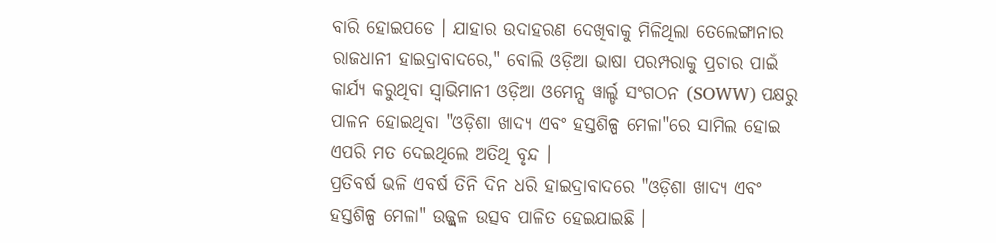ବାରି ହୋଇପଡେ । ଯାହାର ଉଦାହରଣ ଦେଖିବାକୁ ମିଳିଥିଲା ତେଲେଙ୍ଗାନାର ରାଜଧାନୀ ହାଇଦ୍ରାବାଦରେ," ବୋଲି ଓଡ଼ିଆ ଭାଷା ପରମ୍ପରାକୁ ପ୍ରଚାର ପାଇଁ କାର୍ଯ୍ୟ କରୁଥିବା ସ୍ୱାଭିମାନୀ ଓଡ଼ିଆ ଓମେନ୍ସ ୱାର୍ଲ୍ଡ ସଂଗଠନ (SOWW) ପକ୍ଷରୁ ପାଳନ ହୋଇଥିବା "ଓଡ଼ିଶା ଖାଦ୍ୟ ଏବଂ ହସ୍ତଶିଳ୍ପ ମେଳା"ରେ ସାମିଲ ହୋଇ ଏପରି ମତ ଦେଇଥିଲେ ଅତିଥି ବୃନ୍ଦ ।
ପ୍ରତିବର୍ଷ ଭଳି ଏବର୍ଷ ତିନି ଦିନ ଧରି ହାଇଦ୍ରାବାଦରେ "ଓଡ଼ିଶା ଖାଦ୍ୟ ଏବଂ ହସ୍ତଶିଳ୍ପ ମେଳା" ଉଜ୍ଜ୍ୱଳ ଉତ୍ସବ ପାଳିତ ହେଇଯାଇଛି ।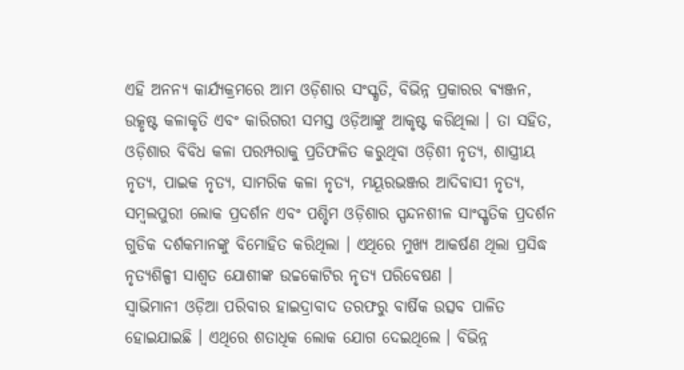ଏହି ଅନନ୍ୟ କାର୍ଯ୍ୟକ୍ରମରେ ଆମ ଓଡ଼ିଶାର ସଂସ୍କୃତି, ବିଭିନ୍ନ ପ୍ରକାରର ଵ୍ୟଞ୍ଜନ, ଉତ୍କୃଷ୍ଟ କଳାକୃତି ଏବଂ କାରିଗରୀ ସମସ୍ତ ଓଡ଼ିଆଙ୍କୁ ଆକୃଷ୍ଟ କରିଥିଲା । ତା ସହିତ, ଓଡ଼ିଶାର ବିବିଧ କଳା ପରମ୍ପରାକୁ ପ୍ରତିଫଳିତ କରୁଥିବା ଓଡ଼ିଶୀ ନୃତ୍ୟ, ଶାସ୍ତ୍ରୀୟ ନୃତ୍ୟ, ପାଇକ ନୃତ୍ୟ, ସାମରିକ କଳା ନୃତ୍ୟ, ମୟୂରଭଞ୍ଜର ଆଦିବାସୀ ନୃତ୍ୟ, ସମ୍ବଲପୁରୀ ଲୋକ ପ୍ରଦର୍ଶନ ଏବଂ ପଶ୍ଚିମ ଓଡ଼ିଶାର ସ୍ପନ୍ଦନଶୀଳ ସାଂସ୍କୃତିକ ପ୍ରଦର୍ଶନ ଗୁଡିକ ଦର୍ଶକମାନଙ୍କୁ ବିମୋହିତ କରିଥିଲା । ଏଥିରେ ମୁଖ୍ୟ ଆକର୍ଷଣ ଥିଲା ପ୍ରସିଦ୍ଧ ନୃତ୍ୟଶିଳ୍ପୀ ସାଶ୍ୱତ ଯୋଶୀଙ୍କ ଉଚ୍ଚକୋଟିର ନୃତ୍ୟ ପରିବେଷଣ ।
ସ୍ୱାଭିମାନୀ ଓଡ଼ିଆ ପରିବାର ହାଇଦ୍ରାବାଦ ତରଫରୁ ବାର୍ଷିକ ଉତ୍ସବ ପାଳିତ ହୋଇଯାଇଛି । ଏଥିରେ ଶତାଧିକ ଲୋକ ଯୋଗ ଦେଇଥିଲେ । ବିଭିନ୍ନ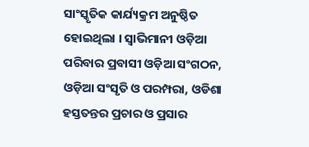ସାଂସ୍କୃତିକ କାର୍ଯ୍ୟକ୍ରମ ଅନୁଷ୍ଠିତ ହୋଇଥିଲା । ସ୍ୱାଭିମାନୀ ଓଡ଼ିଆ ପରିବାର ପ୍ରବାସୀ ଓଡ଼ିଆ ସଂଗଠନ, ଓଡ଼ିଆ ସଂସୃତି ଓ ପରମ୍ପରା, ଓଡିଶା ହସ୍ତତନ୍ତର ପ୍ରଚାର ଓ ପ୍ରସାର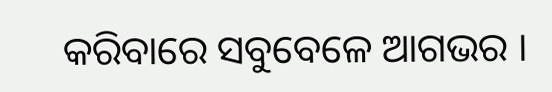କରିବାରେ ସବୁବେଳେ ଆଗଭର ।